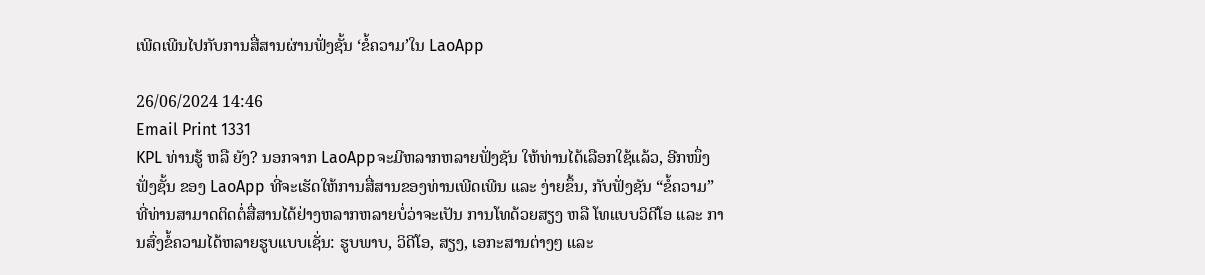ເພີດເພີນໄປກັບການສື່ສານຜ່ານຟັ່ງຊັ້ນ ‘ຂໍ້ຄວາມ’ໃນ LaoApp

26/06/2024 14:46
Email Print 1331
KPL ທ່ານຮູ້ ຫລື ຍັງ? ນອກຈາກ LaoAppຈະມີຫລາກຫລາຍຟັ່ງຊັນ ໃຫ້ທ່ານໄດ້ເລືອກໃຊ້ແລ້ວ, ອີກໜຶ່ງຟັ່ງຊັ້ນ ຂອງ LaoApp ທີ່ຈະເຮັດໃຫ້ການສື່ສານຂອງທ່ານເພີດເພີນ ແລະ ງ່າຍຂຶ້ນ, ກັບຟັ່ງຊັນ “ຂໍ້ຄວາມ” ທີ່ທ່ານສາມາດຕິດຕໍ່ສື່ສານໄດ້ຢ່າງຫລາກຫລາຍບໍ່ວ່າຈະເປັນ ການໂທດ້ວຍສຽງ ຫລື ໂທແບບວິດີໂອ ແລະ ການສົ່ງຂໍ້ຄວາມໄດ້ຫລາຍຮູບແບບເຊັ່ນ: ຮູບພາບ, ວິດີໂອ, ສຽງ, ເອກະສານຕ່າງໆ ແລະ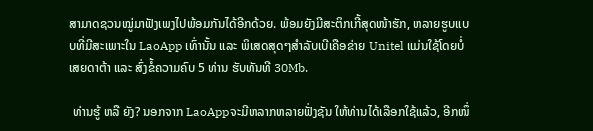ສາມາດຊວນໝູ່ມາຟັງເພງໄປພ້ອມກັນໄດ້ອີກດ້ວຍ. ພ້ອມຍັງມີສະຕິກເກີ້ສຸດໜ້າຮັກ, ຫລາຍຮູບແບບທີ່ມີສະເພາະໃນ LaoApp ເທົ່ານັ້ນ ແລະ ພິເສດສຸດໆສໍາລັບເບີເຄືອຂ່າຍ Unitel ແມ່ນໃຊ້ໂດຍບໍ່ເສຍດາຕ້າ ແລະ ສົ່ງຂໍ້ຄວາມຄົບ 5 ທ່ານ ຮັບທັນທີ 30Mb.

 ທ່ານຮູ້ ຫລື ຍັງ? ນອກຈາກ LaoAppຈະມີຫລາກຫລາຍຟັ່ງຊັນ ໃຫ້ທ່ານໄດ້ເລືອກໃຊ້ແລ້ວ, ອີກໜຶ່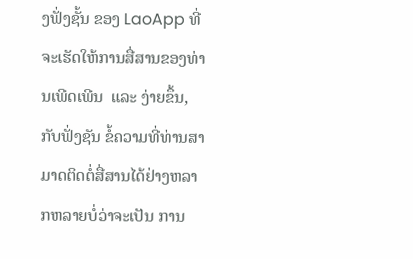ງຟັ່ງຊັ້ນ ຂອງ LaoApp ທີ່ຈະເຮັດໃຫ້ການສື່ສານຂອງທ່ານເພີດເພີນ  ແລະ ງ່າຍຂຶ້ນ, ກັບຟັ່ງຊັນ ຂໍ້ຄວາມທີ່ທ່ານສາມາດຕິດຕໍ່ສື່ສານໄດ້ຢ່າງຫລາກຫລາຍບໍ່ວ່າຈະເປັນ ການ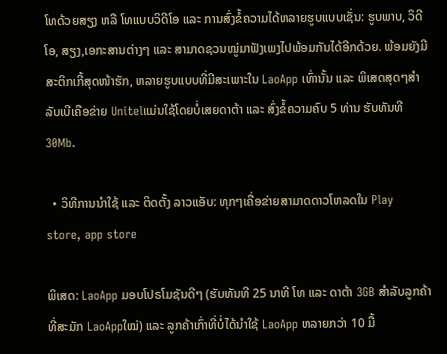ໂທດ້ວຍສຽງ ຫລື ໂທແບບວິດີໂອ ແລະ ການສົ່ງຂໍ້ຄວາມໄດ້ຫລາຍຮູບແບບເຊັ່ນ: ຮູບພາບ, ວິດີໂອ, ສຽງ,ເອກະສານຕ່າງໆ ແລະ ສາມາດຊວນໝູ່ມາຟັງເພງໄປພ້ອມກັນໄດ້ອີກດ້ວຍ. ພ້ອມຍັງມີສະຕິກເກີ້ສຸດໜ້າຮັກ, ຫລາຍຮູບແບບທີ່ມີສະເພາະໃນ LaoApp ເທົ່ານັ້ນ ແລະ ພິເສດສຸດໆສໍາລັບເບີເຄືອຂ່າຍ Unitelແມ່ນໃຊ້ໂດຍບໍ່ເສຍດາຕ້າ ແລະ ສົ່ງຂໍ້ຄວາມຄົບ 5 ທ່ານ ຮັບທັນທີ 30Mb.

  • ວິທີການນຳໃຊ້ ແລະ ຕິດຕັ້ງ ລາວແອັບ: ທຸກໆເຄື່ອຂ່າຍສາມາດດາວໂຫລດໃນ Play store, app store

ພິເສດ: LaoApp ມອບໂປຣໂມຊັນດີໆ (ຮັບທັນທີ 25 ນາທີ ໂທ ແລະ ດາຕ້າ 3GB ສໍາລັບລູກຄ້າທີ່ສະມັກ LaoAppໃໝ່) ແລະ ລູກຄ້າເກົ່າທີ່ບໍ່ໄດ້ນຳໃຊ້ LaoApp ຫລາຍກວ່າ 10 ມື້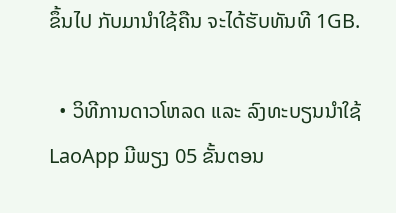ຂຶ້ນໄປ ກັບມານຳໃຊ້ຄືນ ຈະໄດ້ຮັບທັນທີ 1GB.

  • ວິທີການດາວໂຫລດ ແລະ ລົງທະບຽນນຳໃຊ້ LaoApp ມີພຽງ 05 ຂັ້ນຕອນ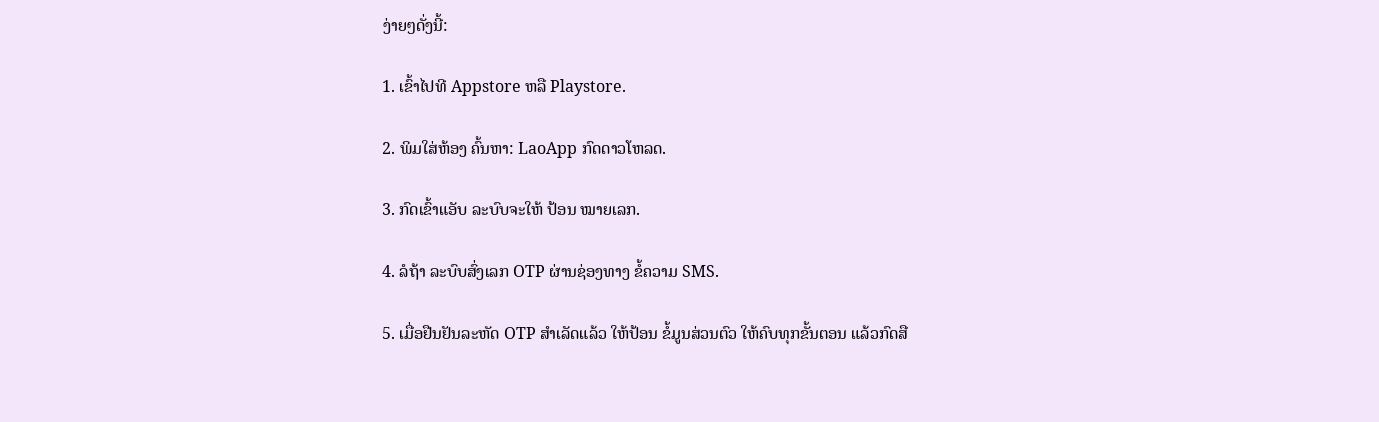ງ່າຍໆດັ່ງນີ້:

1. ເຂົ້າໄປທີ Appstore ຫລື Playstore.

2. ພິມໃສ່ຫ້ອງ ຄົ້ນຫາ: LaoApp ກົດດາວໂຫລດ.

3. ກົດເຂົ້າແອັບ ລະບົບຈະໃຫ້ ປ້ອນ ໝາຍເລກ.

4. ລໍຖ້າ ລະບົບສົ່ງເລກ OTP ຜ່ານຊ່ອງທາງ ຂໍ້ຄວາມ SMS.

5. ເມື່ອຢືນຢັນລະຫັດ OTP ສໍາເລັດແລ້ວ ໃຫ້ປ້ອນ ຂໍ້ມູນສ່ວນຕົວ ໃຫ້ຄົບທຸກຂັ້ນຕອນ ແລ້ວກົດສື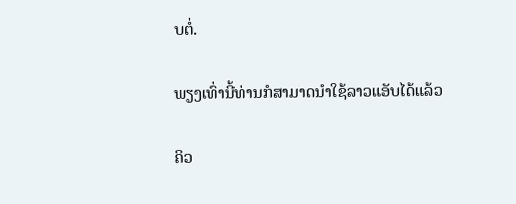ບຕໍ່.

ພຽງເທົ່ານີ້ທ່ານກໍສາມາດນຳໃຊ້ລາວແອັບໄດ້ແລ້ວ

ຄິວ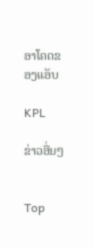ອາໂຄດຂອງແອັບ

KPL

ຂ່າວອື່ນໆ


Top